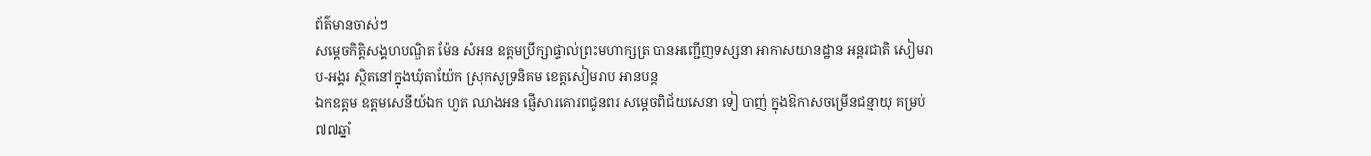ព័ត៌មានចាស់ៗ
សម្តេចកិត្តិសង្គហបណ្ឌិត ម៉ែន សំអន ឧត្តមប្រឹក្សាផ្ទាល់ព្រះមហាក្សត្រ បានអញ្ជើញទស្សនា អាកាសយានដ្ឋាន អន្តរជាតិ សៀមរាប-អង្គរ ស្ថិតនៅក្នុងឃុំតាយ៉ែក ស្រុកសូទ្រនិគម ខេត្តសៀមរាប អានបន្ត
ឯកឧត្តម ឧត្តមសេនីយ៍ឯក ហួត ឈាងអន ផ្ញើសារគោរពជូនពរ សម្ដេចពិជ័យសេនា ទៀ បាញ់ ក្នុងឱកាសចម្រើនជន្មាយុ គម្រប់ ៧៧ឆ្នាំ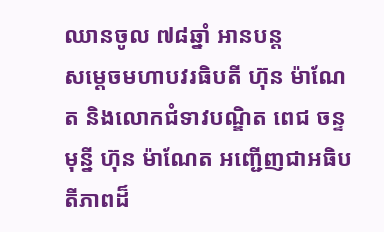ឈានចូល ៧៨ឆ្នាំ អានបន្ត
សម្តេចមហាបវរធិបតី ហ៊ុន ម៉ាណែត និងលោកជំទាវបណ្ឌិត ពេជ ចន្ទមុន្នី ហ៊ុន ម៉ាណែត អញ្ជើញជាអធិបតីភាពដ៏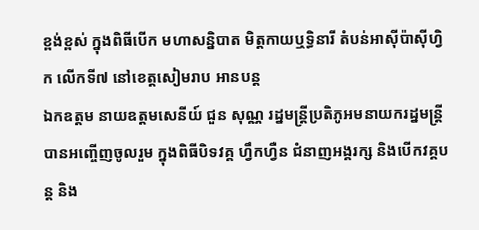ខ្ពង់ខ្ពស់ ក្នុងពិធីបើក មហាសន្និបាត មិត្តកាយឬទ្ធិនារី តំបន់អាស៊ីប៉ាស៊ីហ្វិក លើកទី៧ នៅខេត្តសៀមរាប អានបន្ត
ឯកឧត្តម នាយឧត្តមសេនីយ៍ ជួន សុណ្ណ រដ្នមន្ត្រីប្រតិភូអមនាយករដ្នមន្ត្រី បានអញ្ចើញចូលរួម ក្នុងពិធីបិទវគ្គ ហ្វឹកហ្វឺន ជំនាញអង្គរក្ស និងបេីកវគ្គបន្ត និង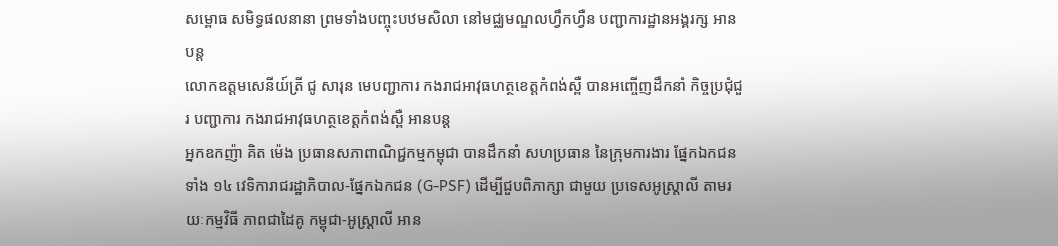សម្ពោធ សមិទ្ធផលនានា ព្រមទាំងបញ្ចុះបឋមសិលា នៅមជ្ឈមណ្ឌលហ្វឹកហ្វឺន បញ្ជាការដ្ឋានអង្គរក្ស អានបន្ត
លោកឧត្តមសេនីយ៍ត្រី ជូ សារុន មេបញ្ជាការ កងរាជអាវុធហត្ថខេត្តកំពង់ស្ពឺ បានអញ្ចើញដឹកនាំ កិច្ចប្រជុំជួរ បញ្ជាការ កងរាជអាវុធហត្ថខេត្តកំពង់ស្ពឺ អានបន្ត
អ្នកឧកញ៉ា គិត ម៉េង ប្រធានសភាពាណិជ្ជកម្មកម្ពុជា បានដឹកនាំ សហប្រធាន នៃក្រុមការងារ ផ្នែកឯកជនទាំង ១៤ វេទិការាជរដ្ឋាភិបាល-ផ្នែកឯកជន (G-PSF) ដើម្បីជួបពិភាក្សា ជាមួយ ប្រទេសអូស្ត្រាលី តាមរយៈកម្មវិធី ភាពជាដៃគូ កម្ពុជា-អូស្ត្រាលី អាន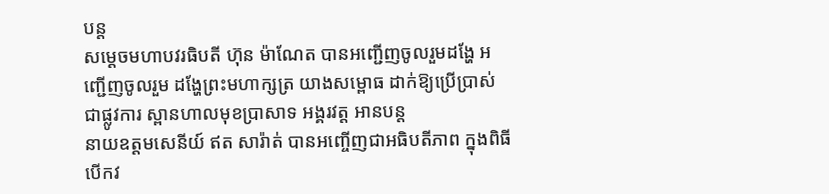បន្ត
សម្ដេចមហាបវរធិបតី ហ៊ុន ម៉ាណែត បានអញ្ជើញចូលរួមដង្ហែ អញ្ជើញចូលរួម ដង្ហែព្រះមហាក្សត្រ យាងសម្ពោធ ដាក់ឱ្យប្រើប្រាស់ ជាផ្លូវការ ស្ពានហាលមុខប្រាសាទ អង្គរវត្ត អានបន្ត
នាយឧត្តមសេនីយ៍ ឥត សារ៉ាត់ បានអញ្ចើញជាអធិបតីភាព ក្នុងពិធីបើកវ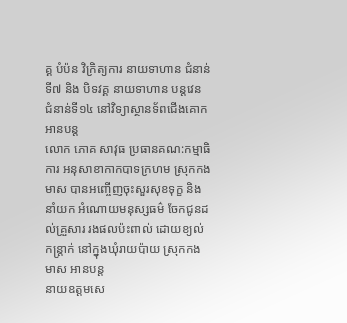គ្គ បំប៉ន វិក្រិត្យការ នាយទាហាន ជំនាន់ទី៧ និង បិទវគ្គ នាយទាហាន បន្តវេន ជំនាន់ទី១៤ នៅវិទ្យាស្ថានទ័ពជើងគោក អានបន្ត
លោក ភោគ សាវុធ ប្រធានគណ:កម្មាធិការ អនុសាខាកាកបាទក្រហម ស្រុកកងមាស បានអញ្ចើញចុះសួរសុខទុក្ខ និងនាំយក អំណោយមនុស្សធម៌ ចែកជូនដល់គ្រួសារ រងផលប៉ះពាល់ ដោយខ្យល់កន្រ្តាក់ នៅក្នុងឃុំរាយប៉ាយ ស្រុកកងមាស អានបន្ត
នាយឧត្ដមសេ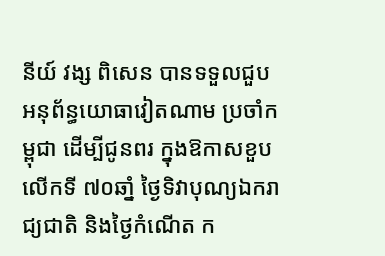នីយ៍ វង្ស ពិសេន បានទទួលជួប អនុព័ន្ធយោធាវៀតណាម ប្រចាំកម្ពុជា ដើម្បីជូនពរ ក្នុងឱកាសខួបលើកទី ៧០ឆាំ្ន ថ្ងៃទិវាបុណ្យឯករាជ្យជាតិ និងថ្ងៃកំណើត ក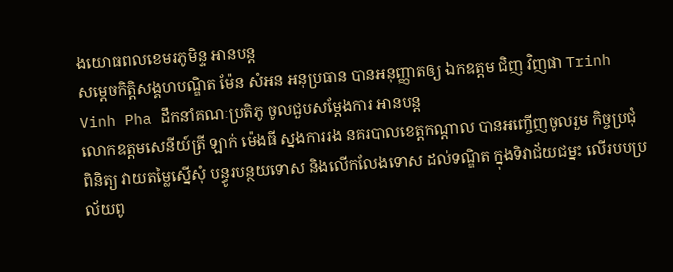ងយោធពលខេមរភូមិន្ទ អានបន្ត
សម្តេចកិត្តិសង្គហបណ្ឌិត ម៉ែន សំអន អនុប្រធាន បានអនុញ្ញាតឲ្យ ឯកឧត្តម ជិញ វិញផា Trinh Vinh Pha ដឹកនាំគណៈប្រតិភូ ចូលជួបសម្តែងការ អានបន្ត
លោកឧត្តមសេនីយ៍ត្រី ឡាក់ ម៉េងធី ស្នងការរង នគរបាលខេត្តកណ្ដាល បានអញ្ចើញចូលរួម កិច្ចប្រជុំពិនិត្យ វាយតម្លៃស្នើសុំ បន្ធូរបន្ថយទោស និងលើកលែងទោស ដល់ទណ្ឌិត ក្នុងទិវាជ័យជម្នះ លើរបបប្រល័យពូ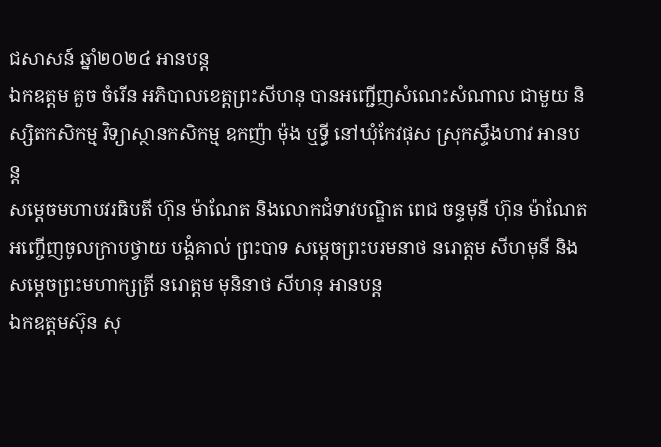ជសាសន៍ ឆ្នាំ២០២៤ អានបន្ត
ឯកឧត្តម គួច ចំរើន អភិបាលខេត្តព្រះសីហនុ បានអញ្ជើញសំណេះសំណាល ជាមួយ និស្សិតកសិកម្ម វិទ្យាស្ថានកសិកម្ម ឧកញ៉ា ម៉ុង ឬទ្ធី នៅឃុំកែវផុស ស្រុកស្ទឹងហាវ អានបន្ត
សម្ដេចមហាបវរធិបតី ហ៊ុន ម៉ាណែត និងលោកជំទាវបណ្ឌិត ពេជ ចន្ទមុនី ហ៊ុន ម៉ាណែត អញ្ចើញចូលក្រាបថ្វាយ បង្គំគាល់ ព្រះបាទ សម្តេចព្រះបរមនាថ នរោត្តម សីហមុនី និង សម្តេចព្រះមហាក្សត្រី នរោត្តម មុនិនាថ សីហនុ អានបន្ត
ឯកឧត្តមស៊ុន សុ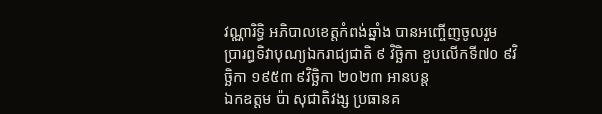វណ្ណារិទ្ធិ អភិបាលខេត្តកំពង់ឆ្នាំង បានអញ្ចើញចូលរួម ប្រារព្ធទិវាបុណ្យឯករាជ្យជាតិ ៩ វិច្ឆិកា ខួបលើកទី៧០ ៩វិច្ឆិកា ១៩៥៣ ៩វិច្ឆិកា ២០២៣ អានបន្ត
ឯកឧត្តម ប៉ា សុជាតិវង្ស ប្រធានគ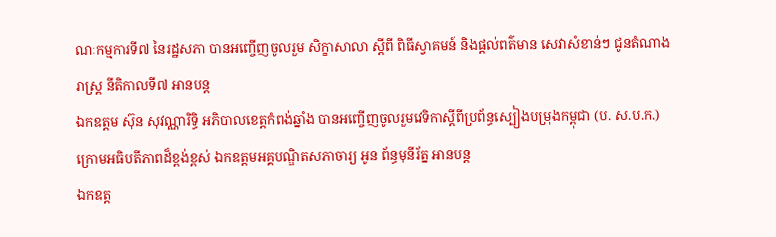ណៈកម្មការទី៧ នៃរដ្ឋសភា បានអញ្ចើញចូលរួម សិក្ខាសាលា ស្តីពី ពិធីស្វាគមន៍ និងផ្តល់ពត៌មាន សេវាសំខាន់ៗ ជូនតំណាងរាស្រ្ត នីតិកាលទី៧ អានបន្ត
ឯកឧត្ដម ស៊ុន សុវណ្ណារិទ្ធិ អភិបាលខេត្តកំពង់ឆ្នាំង បានអញ្ចើញចូលរួមវេទិកាស្តីពីប្រព័ន្ធស្បៀងបម្រុងកម្ពុជា (ប. ស.ប.ក.) ក្រោមអធិបតីភាពដ៏ខ្ពង់ខ្ពស់ ឯកឧត្តមអគ្គបណ្ឌិតសភាចារ្យ អូន ព័ន្ធមុនីរ័ត្ន អានបន្ត
ឯកឧត្ត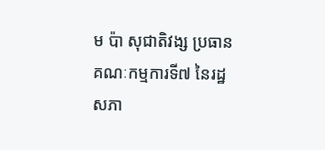ម ប៉ា សុជាតិវង្ស ប្រធានគណៈកម្មការទី៧ នៃរដ្ឋសភា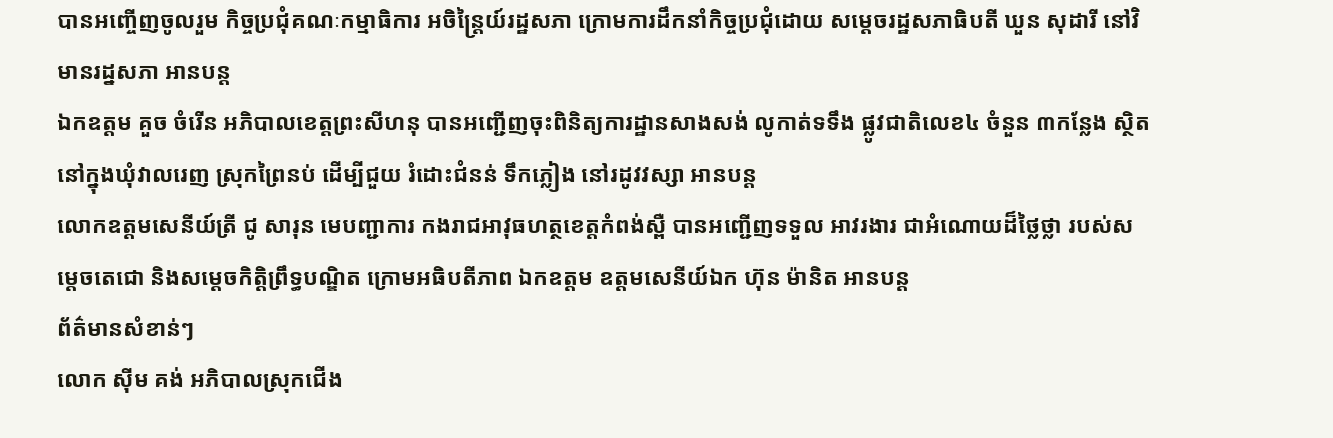បានអញ្ចើញចូលរួម កិច្ចប្រជុំគណៈកម្មាធិការ អចិន្ត្រៃយ៍រដ្ឋសភា ក្រោមការដឹកនាំកិច្ចប្រជុំដោយ សម្តេចរដ្ឋសភាធិបតី ឃួន សុដារី នៅវិមានរដ្នសភា អានបន្ត
ឯកឧត្តម គួច ចំរើន អភិបាលខេត្តព្រះសីហនុ បានអញ្ជើញចុះពិនិត្យការដ្ឋានសាងសង់ លូកាត់ទទឹង ផ្លូវជាតិលេខ៤ ចំនួន ៣កន្លែង ស្ថិតនៅក្នុងឃុំវាលរេញ ស្រុកព្រៃនប់ ដើម្បីជួយ រំដោះជំនន់ ទឹកភ្លៀង នៅរដូវវស្សា អានបន្ត
លោកឧត្តមសេនីយ៍ត្រី ជូ សារុន មេបញ្ជាការ កងរាជអាវុធហត្ថខេត្តកំពង់ស្ពឺ បានអញ្ជើញទទួល អាវរងារ ជាអំណោយដ៏ថ្លៃថ្លា របស់សម្តេចតេជោ និងសម្តេចកិត្តិព្រឹទ្ធបណ្ឌិត ក្រោមអធិបតីភាព ឯកឧត្តម ឧត្តមសេនីយ៍ឯក ហ៊ុន ម៉ានិត អានបន្ត
ព័ត៌មានសំខាន់ៗ
លោក ស៊ីម គង់ អភិបាលស្រុកជើង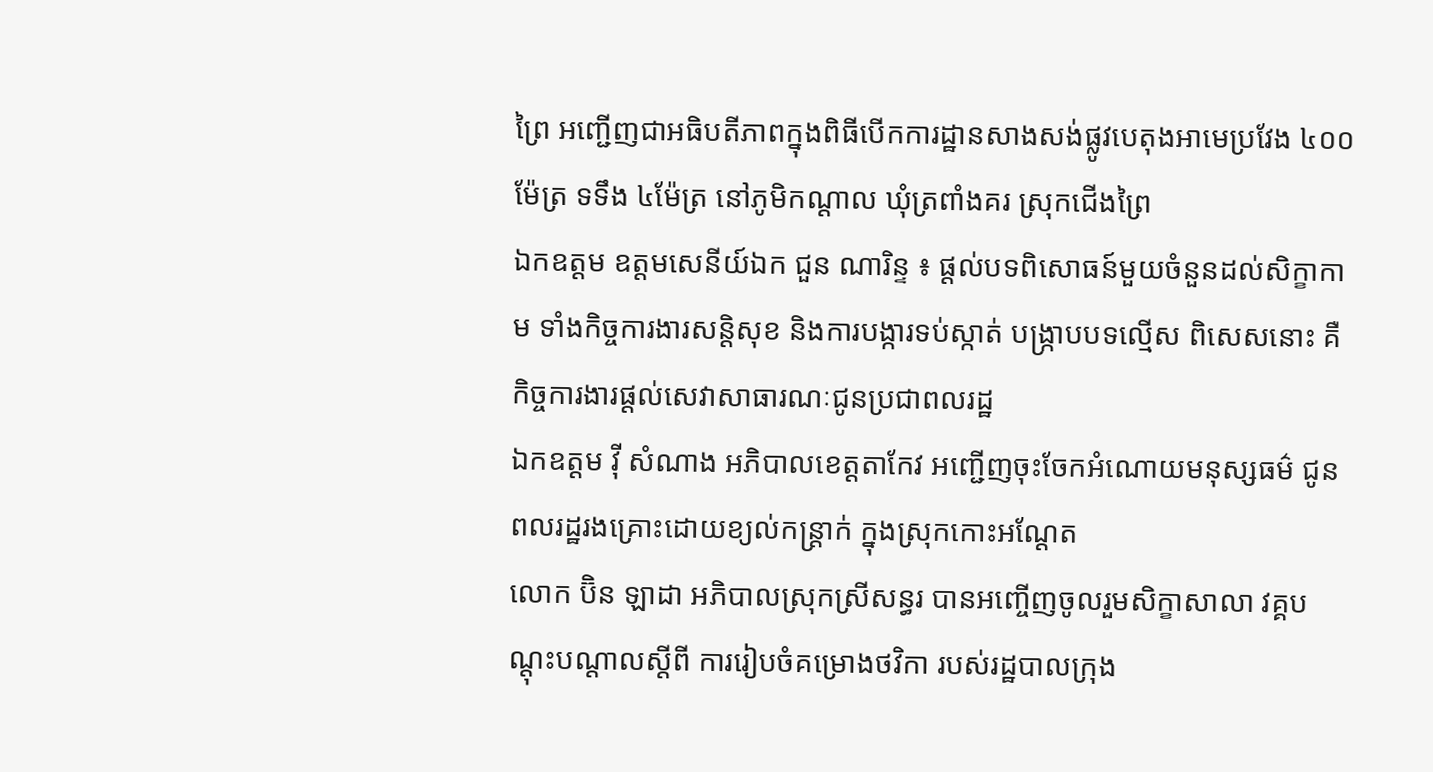ព្រៃ អញ្ជើញជាអធិបតីភាពក្នុងពិធីបើកការដ្ឋានសាងសង់ផ្លូវបេតុងអាមេប្រវែង ៤០០ម៉ែត្រ ទទឹង ៤ម៉ែត្រ នៅភូមិកណ្ដាល ឃុំត្រពាំងគរ ស្រុកជើងព្រៃ
ឯកឧត្តម ឧត្តមសេនីយ៍ឯក ជួន ណារិន្ទ ៖ ផ្តល់បទពិសោធន៍មួយចំនួនដល់សិក្ខាកាម ទាំងកិច្ចការងារសន្តិសុខ និងការបង្ការទប់ស្កាត់ បង្ក្រាបបទល្មើស ពិសេសនោះ គឺកិច្ចការងារផ្តល់សេវាសាធារណៈជូនប្រជាពលរដ្ឋ
ឯកឧត្ដម វ៉ី សំណាង អភិបាលខេត្តតាកែវ អញ្ជើញចុះចែកអំណោយមនុស្សធម៌ ជូនពលរដ្ឋរងគ្រោះដោយខ្យល់កន្ត្រាក់ ក្នុងស្រុកកោះអណ្តែត
លោក ប៊ិន ឡាដា អភិបាលស្រុកស្រីសន្ធរ បានអញ្ចើញចូលរួមសិក្ខាសាលា វគ្គបណ្តុះបណ្តាលស្តីពី ការរៀបចំគម្រោងថវិកា របស់រដ្ឋបាលក្រុង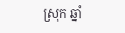ស្រុក ឆ្នាំ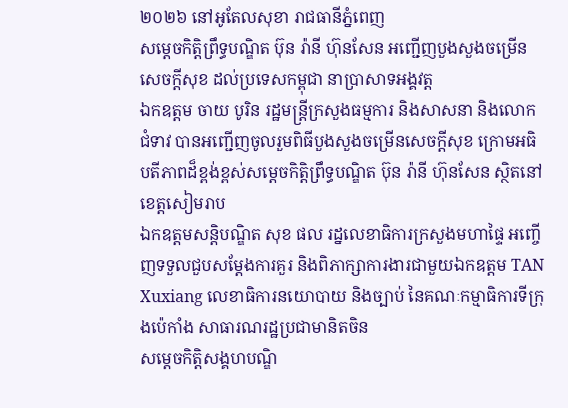២០២៦ នៅអូតែលសុខា រាជធានីភ្នំពេញ
សម្ដេចកិត្តិព្រឹទ្ធបណ្ឌិត ប៊ុន រ៉ានី ហ៊ុនសែន អញ្ជើញបួងសួងចម្រើនសេចក្តីសុខ ដល់ប្រទេសកម្ពុជា នាប្រាសាទអង្គវត្ត
ឯកឧត្តម ចាយ បូរិន រដ្ឋមន្ត្រីក្រសួងធម្មការ និងសាសនា និងលោកជំទាវ បានអញ្ជើញចូលរួមពិធីបួងសួងចម្រើនសេចក្តីសុខ ក្រោមអធិបតីភាពដ៏ខ្ពង់ខ្ពស់សម្តេចកិត្តិព្រឹទ្ធបណ្ឌិត ប៊ុន រ៉ានី ហ៊ុនសែន ស្ថិតនៅខេត្តសៀមរាប
ឯកឧត្ដមសន្តិបណ្ឌិត សុខ ផល រដ្នលេខាធិការក្រសួងមហាផ្ទៃ អញ្ចើញទទួលជួបសម្តែងការគួរ និងពិភាក្សាការងារជាមួយឯកឧត្តម TAN Xuxiang លេខាធិការនយោបាយ និងច្បាប់ នៃគណៈកម្មាធិការទីក្រុងប៉េកាំង សាធារណរដ្ឋប្រជាមានិតចិន
សម្ដេចកិត្តិសង្គហបណ្ឌិ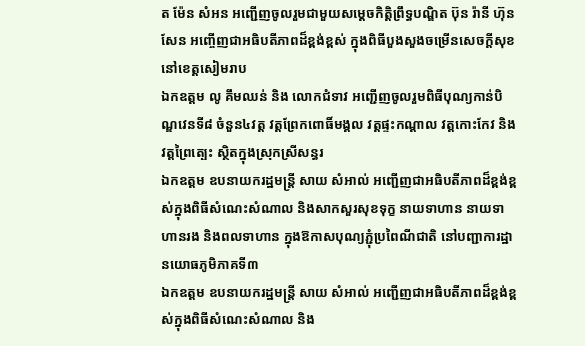ត ម៉ែន សំអន អញ្ជើញចូលរួមជាមួយសម្តេចកិត្តិព្រឹទ្ធបណ្ឌិត ប៊ុន រ៉ានី ហ៊ុនសែន អញ្ចើញជាអធិបតីភាពដ៏ខ្ពង់ខ្ពស់ ក្នុងពិធីបួងសួងចម្រើនសេចក្តីសុខ នៅខេត្តសៀមរាប
ឯកឧត្តម លូ គឹមឈន់ និង លោកជំទាវ អញ្ជើញចូលរួមពិធីបុណ្យកាន់បិណ្ឌវេនទី៨ ចំនួន៤វត្ត វត្តព្រែកពោធិ៍មង្គល វត្តផ្ទះកណ្តាល វត្តកោះកែវ និងវត្តព្រៃត្បេះ ស្ថិតក្នុងស្រុកស្រីសន្ធរ
ឯកឧត្តម ឧបនាយករដ្ឋមន្រ្តី សាយ សំអាល់ អញ្ជើញជាអធិបតីភាពដ៏ខ្ពង់ខ្ពស់ក្នុងពិធីសំណេះសំណាល និងសាកសួរសុខទុក្ខ នាយទាហាន នាយទាហានរង និងពលទាហាន ក្នុងឱកាសបុណ្យភ្ជុំប្រពៃណីជាតិ នៅបញ្ជាការដ្ឋានយោធភូមិភាគទី៣
ឯកឧត្តម ឧបនាយករដ្ឋមន្ត្រី សាយ សំអាល់ អញ្ជើញជាអធិបតីភាពដ៏ខ្ពង់ខ្ពស់ក្នុងពិធីសំណេះសំណាល និង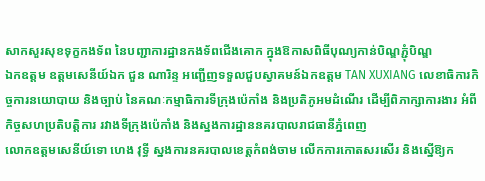សាកសួរសុខទុក្ខកងទ័ព នៃបញ្ជាការដ្ឋានកងទ័ពជើងគោក ក្នុងឱកាសពិធីបុណ្យកាន់បិណ្ឌភ្ជុំបិណ្ឌ
ឯកឧត្តម ឧត្តមសេនីយ៍ឯក ជួន ណារិន្ទ អញ្ជើញទទួលជួបស្វាគមន៍ឯកឧត្តម TAN XUXIANG លេខាធិការកិច្ចការនយោបាយ និងច្បាប់ នៃគណៈកម្មាធិការទីក្រុងប៉េកាំង និងប្រតិភូអមដំណើរ ដើម្បីពិភាក្សាការងារ អំពីកិច្ចសហប្រតិបត្តិការ រវាងទីក្រុងប៉េកាំង និងស្នងការដ្ឋាននគរបាលរាជធានីភ្នំពេញ
លោកឧត្តមសេនីយ៍ទោ ហេង វុទ្ធី ស្នងការនគរបាលខេត្តកំពង់ចាម លើកការកោតសរសើរ និងស្នើឱ្យក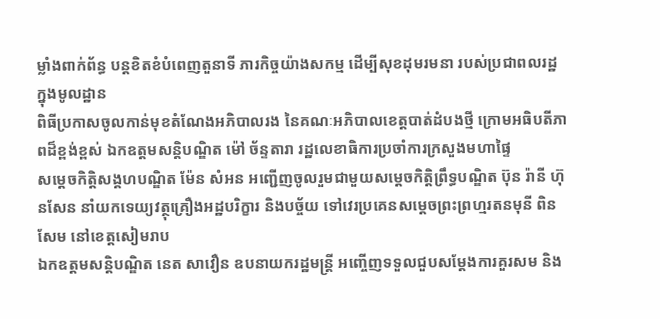ម្លាំងពាក់ព័ន្ធ បន្ដខិតខំបំពេញតួនាទី ភារកិច្ចយ៉ាងសកម្ម ដើម្បីសុខដុមរមនា របស់ប្រជាពលរដ្ឋ ក្នុងមូលដ្ឋាន
ពិធីប្រកាសចូលកាន់មុខតំណែងអភិបាលរង នៃគណៈអភិបាលខេត្តបាត់ដំបងថ្មី ក្រោមអធិបតីភាពដ៏ខ្ពង់ខ្ពស់ ឯកឧត្តមសន្តិបណ្ឌិត ម៉ៅ ច័ន្ទតារា រដ្ឋលេខាធិការប្រចាំការក្រសួងមហាផ្ទៃ
សម្ដេចកិត្តិសង្គហបណ្ឌិត ម៉ែន សំអន អញ្ជើញចូលរួមជាមួយសម្តេចកិត្តិព្រឹទ្ធបណ្ឌិត ប៊ុន រ៉ានី ហ៊ុនសែន នាំយកទេយ្យវត្ថុគ្រឿងអដ្ឋបរិក្ខារ និងបច្ច័យ ទៅវេរប្រគេនសម្តេចព្រះព្រហ្មរតនមុនី ពិន សែម នៅខេត្តសៀមរាប
ឯកឧត្តមសន្តិបណ្ឌិត នេត សាវឿន ឧបនាយករដ្ឋមន្ត្រី អញ្ចើញទទួលជួបសម្តែងការគួរសម និង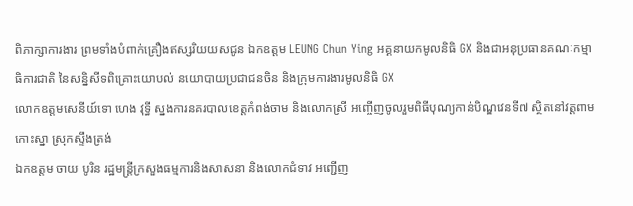ពិភាក្សាការងារ ព្រមទាំងបំពាក់គ្រឿងឥស្សរិយយសជូន ឯកឧត្តម LEUNG Chun Ying អគ្គនាយកមូលនិធិ GX និងជាអនុប្រធានគណៈកម្មាធិការជាតិ នៃសន្និសីទពិគ្រោះយោបល់ នយោបាយប្រជាជនចិន និងក្រុមការងារមូលនិធិ GX
លោកឧត្តមសេនីយ៍ទោ ហេង វុទ្ធី ស្នងការនគរបាលខេត្តកំពង់ចាម និងលោកស្រី អញ្ចើញចូលរួមពិធីបុណ្យកាន់បិណ្ឌវេនទី៧ ស្ថិតនៅវត្តពាមកោះស្នា ស្រុកស្ទឹងត្រង់
ឯកឧត្តម ចាយ បូរិន រដ្ឋមន្ត្រីក្រសួងធម្មការនិងសាសនា និងលោកជំទាវ អញ្ជើញ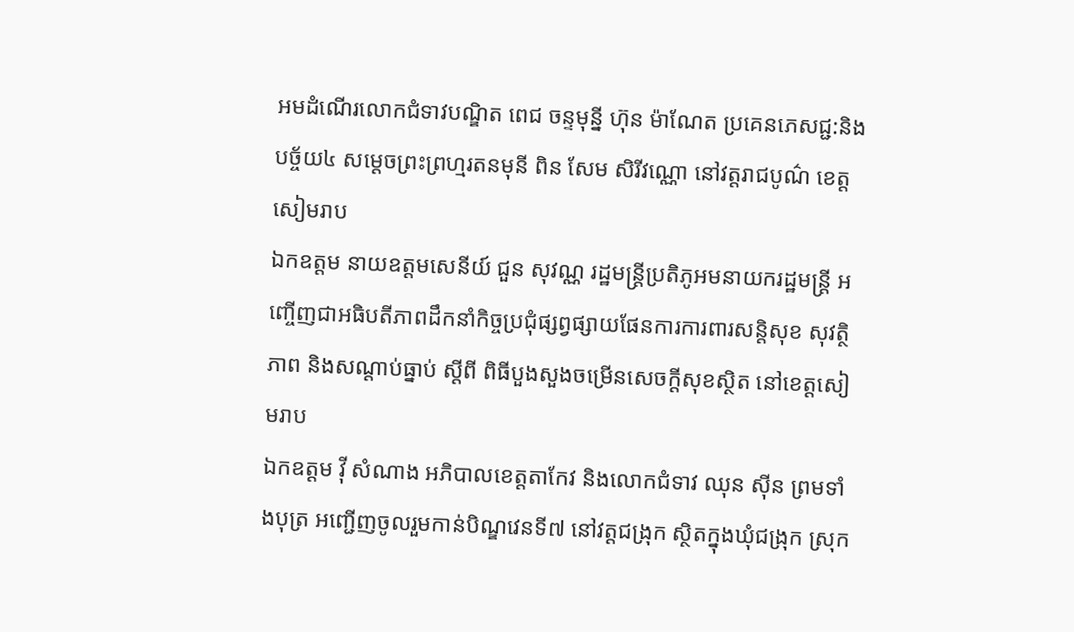អមដំណើរលោកជំទាវបណ្ឌិត ពេជ ចន្ទមុន្នី ហ៊ុន ម៉ាណែត ប្រគេនភេសជ្ជ:និងបច្ច័យ៤ សម្តេចព្រះព្រហ្មរតនមុនី ពិន សែម សិរីវណ្ណោ នៅវត្តរាជបូណ៌ ខេត្តសៀមរាប
ឯកឧត្តម នាយឧត្តមសេនីយ៍ ជួន សុវណ្ណ រដ្ឋមន្ត្រីប្រតិភូអមនាយករដ្ឋមន្ត្រី អញ្ចើញជាអធិបតីភាពដឹកនាំកិច្ចប្រជុំផ្សព្វផ្សាយផែនការការពារសន្តិសុខ សុវត្ថិភាព និងសណ្តាប់ធ្នាប់ ស្តីពី ពិធីបួងសួងចម្រើនសេចក្តីសុខស្ថិត នៅខេត្តសៀមរាប
ឯកឧត្តម វ៉ី សំណាង អភិបាលខេត្តតាកែវ និងលោកជំទាវ ឈុន ស៊ីន ព្រមទាំងបុត្រ អញ្ជើញចូលរួមកាន់បិណ្ឌវេនទី៧ នៅវត្តជង្រុក ស្ថិតក្នុងឃុំជង្រុក ស្រុក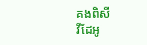គងពិសី
វីដែអូ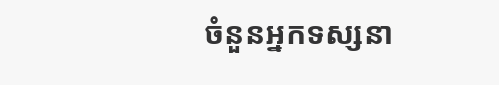ចំនួនអ្នកទស្សនា